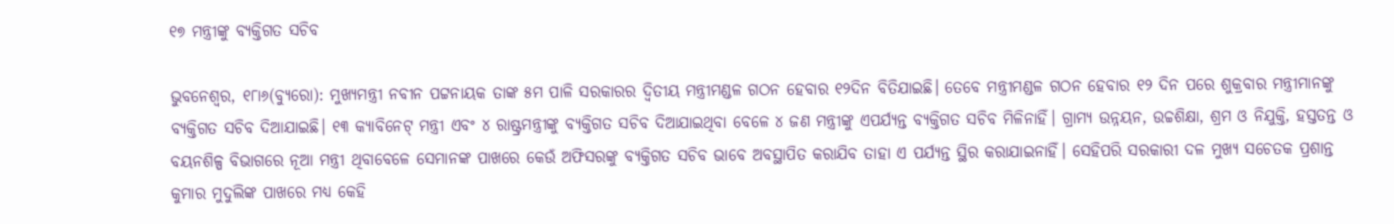୧୭ ମନ୍ତ୍ରୀଙ୍କୁ ବ୍ୟକ୍ତିଗତ ସଚିବ

ଭୁବନେଶ୍ୱର, ୧୮ା୬(ବ୍ୟୁରୋ): ମୁଖ୍ୟମନ୍ତ୍ରୀ ନବୀନ ପଟ୍ଟନାୟକ ତାଙ୍କ ୫ମ ପାଳି ସରକାରର ଦ୍ୱିତୀୟ ମନ୍ତ୍ରୀମଣ୍ଡଳ ଗଠନ ହେବାର ୧୨ଦିନ ବିତିଯାଇଛି। ତେବେ ମନ୍ତ୍ରୀମଣ୍ଡଳ ଗଠନ ହେବାର ୧୨ ଦିନ ପରେ ଶୁକ୍ରବାର ମନ୍ତ୍ରୀମାନଙ୍କୁ ବ୍ୟକ୍ତିଗତ ସଚିବ ଦିଆଯାଇଛି। ୧୩ କ୍ୟାବିନେଟ୍‌ ମନ୍ତ୍ରୀ ଏବଂ ୪ ରାଷ୍ଟ୍ରମନ୍ତ୍ରୀଙ୍କୁ ବ୍ୟକ୍ତିଗତ ସଚିବ ଦିଆଯାଇଥିବା ବେଳେ ୪ ଜଣ ମନ୍ତ୍ରୀଙ୍କୁ ଏପର୍ଯ୍ୟନ୍ତ ବ୍ୟକ୍ତିଗତ ସଚିବ ମିଳିନାହିଁ। ଗ୍ରାମ୍ୟ ଉନ୍ନୟନ, ଉଚ୍ଚଶିକ୍ଷା, ଶ୍ରମ ଓ ନିଯୁକ୍ତି, ହସ୍ତତନ୍ତ ଓ ବୟନଶିଳ୍ପ ବିଭାଗରେ ନୂଆ ମନ୍ତ୍ରୀ ଥିବାବେଳେ ସେମାନଙ୍କ ପାଖରେ କେଉଁ ଅଫିସରଙ୍କୁ ବ୍ୟକ୍ତିଗତ ସଚିବ ଭାବେ ଅବସ୍ଥାପିତ କରାଯିବ ତାହା ଏ ପର୍ଯ୍ୟନ୍ତ ସ୍ଥିର କରାଯାଇନାହିଁ। ସେହିପରି ସରକାରୀ ଦଳ ମୁଖ୍ୟ ସଚେତକ ପ୍ରଶାନ୍ତ କୁମାର ମୁଦୁଲିଙ୍କ ପାଖରେ ମଧ୍ୟ କେହି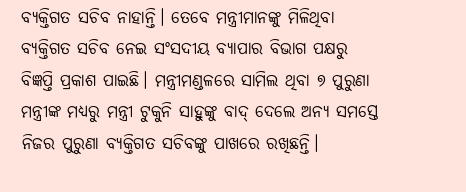ବ୍ୟକ୍ତିଗତ ସଚିବ ନାହାନ୍ତି। ତେବେ ମନ୍ତ୍ରୀମାନଙ୍କୁ ମିଳିଥିବା ବ୍ୟକ୍ତିଗତ ସଚିବ ନେଇ ସଂସଦୀୟ ବ୍ୟାପାର ବିଭାଗ ପକ୍ଷରୁ ବିଜ୍ଞପ୍ତି ପ୍ରକାଶ ପାଇଛି। ମନ୍ତ୍ରୀମଣ୍ଡଳରେ ସାମିଲ ଥିବା ୭ ପୁରୁଣା ମନ୍ତ୍ରୀଙ୍କ ମଧ୍ୟରୁ ମନ୍ତ୍ରୀ ଟୁକୁନି ସାହୁଙ୍କୁ ବାଦ୍‌ ଦେଲେ ଅନ୍ୟ ସମସ୍ତେ ନିଜର ପୁରୁଣା ବ୍ୟକ୍ତିଗତ ସଚିବଙ୍କୁ ପାଖରେ ରଖିଛନ୍ତି।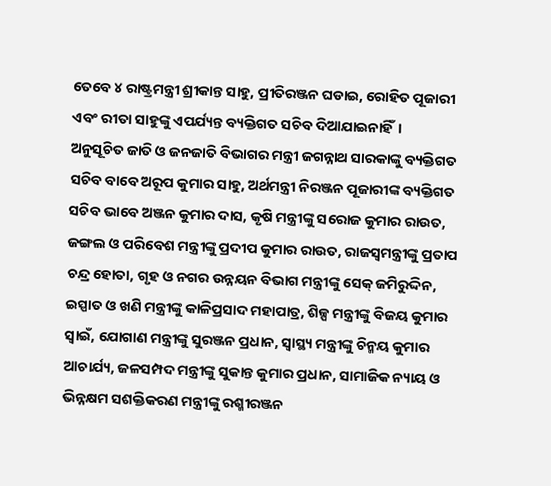ତେବେ ୪ ରାଷ୍ଟ୍ରମନ୍ତ୍ରୀ ଶ୍ରୀକାନ୍ତ ସାହୁ, ପ୍ରୀତିରଞ୍ଜନ ଘଡାଇ, ରୋହିତ ପୂଜାରୀ ଏବଂ ରୀତା ସାହୁଙ୍କୁ ଏପର୍ଯ୍ୟନ୍ତ ବ୍ୟକ୍ତିଗତ ସଚିବ ଦିଆଯାଇନାହିଁ।
ଅନୁସୂଚିତ ଜାତି ଓ ଜନଜାତି ବିଭାଗର ମନ୍ତ୍ରୀ ଜଗନ୍ନାଥ ସାରକାଙ୍କୁ ବ୍ୟକ୍ତିଗତ ସଚିବ ବାବେ ଅରୂପ କୁମାର ସାହୁ, ଅର୍ଥମନ୍ତ୍ରୀ ନିରଞ୍ଜନ ପୂଜାରୀଙ୍କ ବ୍ୟକ୍ତିଗତ ସଚିବ ଭାବେ ଅଞ୍ଜନ କୁମାର ଦାସ, କୃଷି ମନ୍ତ୍ରୀଙ୍କୁ ସରୋଜ କୁମାର ରାଉତ, ଜଙ୍ଗଲ ଓ ପରିବେଶ ମନ୍ତ୍ରୀଙ୍କୁ ପ୍ରଦୀପ କୁମାର ରାଉତ, ରାଜସ୍ବମନ୍ତ୍ରୀଙ୍କୁ ପ୍ରତାପ ଚନ୍ଦ୍ର ହୋତା, ଗୃହ ଓ ନଗର ଉନ୍ନୟନ ବିଭାଗ ମନ୍ତ୍ରୀଙ୍କୁ ସେକ୍‌ ଜମିରୁଦ୍ଦିନ, ଇସ୍ପାତ ଓ ଖଣି ମନ୍ତ୍ରୀଙ୍କୁ କାଳିପ୍ରସାଦ ମହାପାତ୍ର, ଶିଳ୍ପ ମନ୍ତ୍ରୀଙ୍କୁ ବିଜୟ କୁମାର ସ୍ବାଇଁ, ଯୋଗାଣ ମନ୍ତ୍ରୀଙ୍କୁ ସୁରଞ୍ଜନ ପ୍ରଧାନ, ସ୍ବାସ୍ଥ୍ୟ ମନ୍ତ୍ରୀଙ୍କୁ ଚିନ୍ମୟ କୁମାର ଆଚାର୍ଯ୍ୟ, ଜଳସମ୍ପଦ ମନ୍ତ୍ରୀଙ୍କୁ ସୁକାନ୍ତ କୁମାର ପ୍ରଧାନ, ସାମାଜିକ ନ୍ୟାୟ ଓ ଭିନ୍ନକ୍ଷମ ସଶକ୍ତିକରଣ ମନ୍ତ୍ରୀଙ୍କୁ ରଶ୍ମୀରଞ୍ଜନ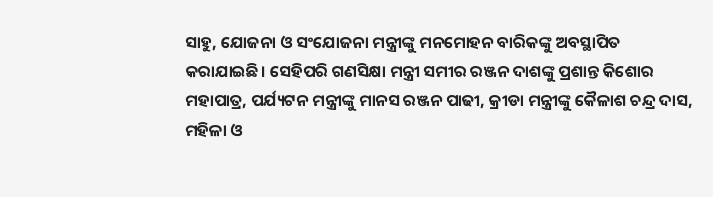ସାହୁ, ଯୋଜନା ଓ ସଂଯୋଜନା ମନ୍ତ୍ରୀଙ୍କୁ ମନମୋହନ ବାରିକଙ୍କୁ ଅବସ୍ଥାପିତ କରାଯାଇଛି। ସେହିପରି ଗଣସିକ୍ଷା ମନ୍ତ୍ରୀ ସମୀର ରଞ୍ଜନ ଦାଶଙ୍କୁ ପ୍ରଶାନ୍ତ କିଶୋର ମହାପାତ୍ର, ପର୍ଯ୍ୟଟନ ମନ୍ତ୍ରୀଙ୍କୁ ମାନସ ରଞ୍ଜନ ପାଢୀ, କ୍ରୀଡା ମନ୍ତ୍ରୀଙ୍କୁ କୈଳାଶ ଚନ୍ଦ୍ର ଦାସ, ମହିଳା ଓ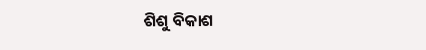ଶିଶୁ ବିକାଶ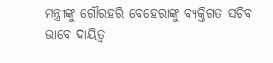ମନ୍ତ୍ରୀଙ୍କୁ ଗୌରହରି ବେହେରାଙ୍କୁ ବ୍ୟକ୍ତିଗତ ସଚିବ ଭାବେ ଦାୟିତ୍ୱ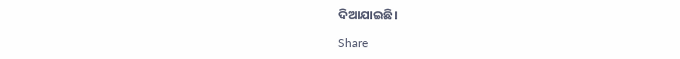ଦିଆଯାଇଛି।

Share